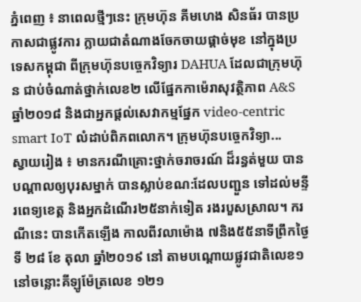ភ្នំពេញ ៖ នាពេលថ្មីៗនេះ ក្រុមហ៊ុន គីមហេង សិនធ័រ បានប្រកាសជាផ្លូវការ ក្លាយជាតំណាងចែកចាយផ្តាច់មុខ នៅក្នុងប្រទេសកម្ពុជា ពីក្រុមហ៊ុនបច្ចេកវិទ្យារ DAHUA ដែលជាក្រុមហ៊ុន ជាប់ចំណាត់ថ្នាក់លេខ២ លើផ្នែកកាម៉េរាសុវត្ថិភាព A&S ឆ្នាំ២០១៨ និងជាអ្នកផ្ដល់សេវាកម្មផ្នែក video-centric smart IoT លំដាប់ពិភពលោក។ ក្រុមហ៊ុនបច្ចេកវិទ្យា...
ស្វាយរៀង ៖ មានករណីគ្រោះថ្នាក់ចរាចរណ៍ ដ៏រន្ធត់មួយ បានបណ្តាលឲ្យបុរសម្នាក់ បានស្លាប់ខណ:ដែលបញ្ជួន ទៅដល់មន្ទីរពេទ្យខេត្ត និងអ្នកដំណើរ២៥នាក់ទៀត រងរបួសស្រាល។ ករណីនេះ បានកើតឡើង កាលពីវលាម៉ោង ៧និង៥៥នាទីព្រឹកថ្ងៃទី ២៨ ខែ តុលា ឆ្នាំ២០១៩ នៅ តាមបណ្តោយផ្លូវជាតិលេខ១ នៅចន្លោះគីឡូម៉ែត្រលេខ ១២១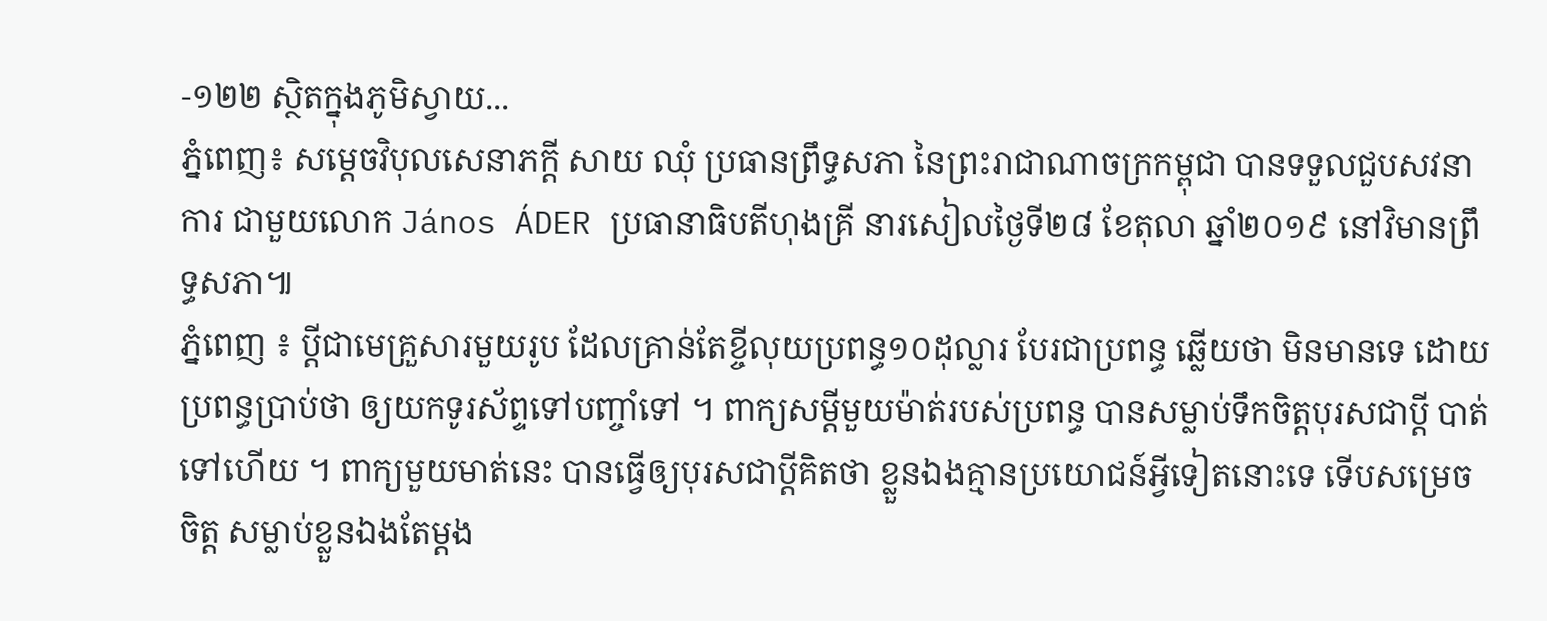-១២២ ស្ថិតក្នុងភូមិស្វាយ...
ភ្នំពេញ៖ សម្តេចវិបុលសេនាភក្តី សាយ ឈុំ ប្រធានព្រឹទ្ធសភា នៃព្រះរាជាណាចក្រកម្ពុជា បានទទួលជួបសវនាការ ជាមួយលោក János ÁDER ប្រធានាធិបតីហុងគ្រី នារសៀលថ្ងៃទី២៨ ខែតុលា ឆ្នាំ២០១៩ នៅវិមានព្រឹទ្ធសភា៕
ភ្នំពេញ ៖ ប្តីជាមេគ្រួសារមួយរូប ដែលគ្រាន់តែខ្ចីលុយប្រពន្ធ១០ដុល្លារ បែរជាប្រពន្ធ ឆ្លើយថា មិនមានទេ ដោយប្រពន្ធប្រាប់ថា ឲ្យយកទូរស័ព្ទទៅបញ្ចាំទៅ ។ ពាក្យសម្តីមួយម៉ាត់របស់ប្រពន្ធ បានសម្លាប់ទឹកចិត្តបុរសជាប្តី បាត់ទៅហើយ ។ ពាក្យមួយមាត់នេះ បានធ្វើឲ្យបុរសជាប្តីគិតថា ខ្លួនឯងគ្មានប្រយោជន៍អ្វីទៀតនោះទេ ទើបសម្រេចចិត្ត សម្លាប់ខ្លួនឯងតែម្តង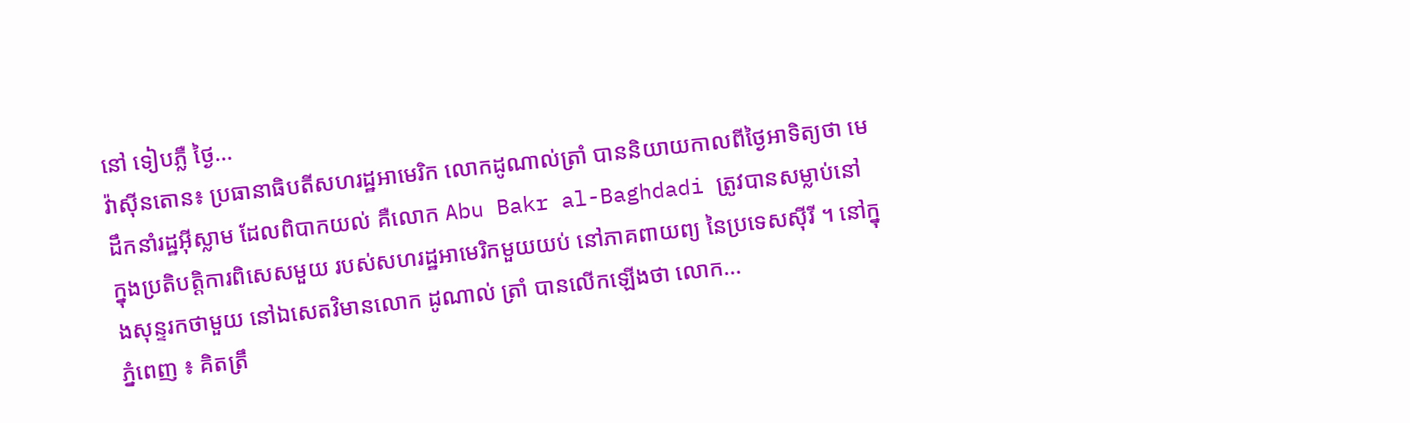នៅ ទៀបភ្លឺ ថ្ងៃ...
វ៉ាស៊ីនតោន៖ ប្រធានាធិបតីសហរដ្ឋអាមេរិក លោកដូណាល់ត្រាំ បាននិយាយកាលពីថ្ងៃអាទិត្យថា មេដឹកនាំរដ្ឋអ៊ីស្លាម ដែលពិបាកយល់ គឺលោក Abu Bakr al-Baghdadi ត្រូវបានសម្លាប់នៅ ក្នុងប្រតិបត្តិការពិសេសមួយ របស់សហរដ្ឋអាមេរិកមួយយប់ នៅភាគពាយព្យ នៃប្រទេសស៊ីរី ។ នៅក្នុងសុន្ទរកថាមួយ នៅឯសេតវិមានលោក ដូណាល់ ត្រាំ បានលើកឡើងថា លោក...
ភ្នំពេញ ៖ គិតត្រឹ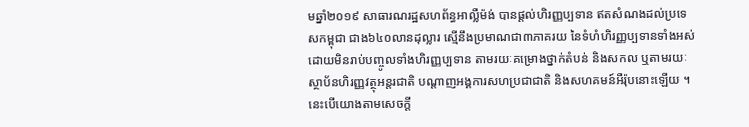មឆ្នាំ២០១៩ សាធារណរដ្ឋសហព័ន្ធអាល្លឺម៉ង់ បានផ្តល់ហិរញ្ញប្បទាន ឥតសំណងដល់ប្រទេសកម្ពុជា ជាង៦៤០លានដុល្លារ ស្មើនឹងប្រមាណជា៣ភាគរយ នៃទំហំហិរញ្ញប្បទានទាំងអស់ ដោយមិនរាប់បញ្ចូលទាំងហិរញ្ញប្បទាន តាមរយៈគម្រោងថ្នាក់តំបន់ និងសកល ឬតាមរយៈស្ថាប័នហិរញ្ញវត្ថុអន្តរជាតិ បណ្តាញអង្គការសហប្រជាជាតិ និងសហគមន៍អឺរ៉ុបនោះឡើយ ។ នេះបើយោងតាមសេចក្ដី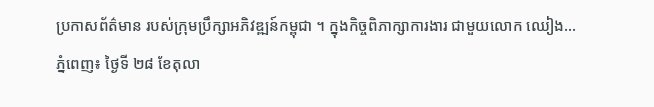ប្រកាសព័ត៌មាន របស់ក្រុមប្រឹក្សាអភិវឌ្ឍន៍កម្ពុជា ។ ក្នុងកិច្ចពិភាក្សាការងារ ជាមួយលោក ឈៀង...
ភ្នំពេញ៖ ថ្ងៃទី ២៨ ខែតុលា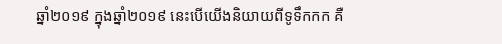ឆ្នាំ២០១៩ ក្នុងឆ្នាំ២០១៩ នេះបើយើងនិយាយពីទូទឹកកក គឺ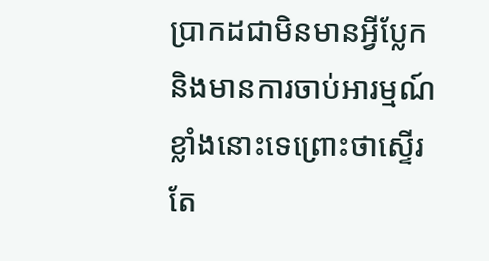ប្រាកដជាមិនមានអ្វីប្លែក និងមានការចាប់អារម្មណ៍ ខ្លាំងនោះទេព្រោះថាស្ទើរតែ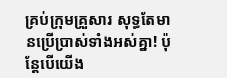គ្រប់ក្រុមគ្រួសារ សុទ្ធតែមានប្រើប្រាស់ទាំងអស់គ្នា! ប៉ុន្តែបើយើង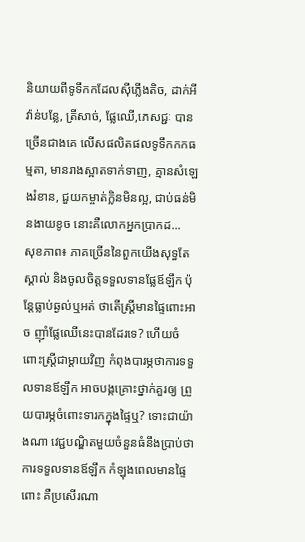និយាយពីទូទឹកកដែលស៊ីភ្លើងតិច, ដាក់អីវ៉ាន់បន្លែ, ត្រីសាច់, ផ្លែឈើ,ភេសជ្ជៈ បានច្រើនជាងគេ លើសផលិតផលទូទឹកកកធម្មតា, មានរាងស្អាតទាក់ទាញ, គ្មានសំឡេងរំខាន, ជួយកម្ចាត់ក្លិនមិនល្អ, ជាប់ធន់មិនងាយខូច នោះគឺលោកអ្នកប្រាកដ...
សុខភាព៖ ភាគច្រើននៃពួកយើងសុទ្ធតែស្គាល់ និងចូលចិត្តទទួលទានផ្លែឪឡឹក ប៉ុន្តែធ្លាប់ឆ្ងល់ឬអត់ ថាតើស្ត្រីមានផ្ទៃពោះអាច ញ៉ាំផ្លែឈើនេះបានដែរទេ? ហើយចំពោះស្ត្រីជាម្ដាយវិញ កំពុងបារម្ភថាការទទួលទានឪឡឹក អាចបង្កគ្រោះថ្នាក់គួរឲ្យ ព្រួយបារម្ភចំពោះទារកក្នុងផ្ទៃឬ? ទោះជាយ៉ាងណា វេជ្ជបណ្ឌិតមួយចំនួនធំនឹងប្រាប់ថា ការទទួលទានឪឡឹក កំឡុងពេលមានផ្ទៃពោះ គឺប្រសើរណា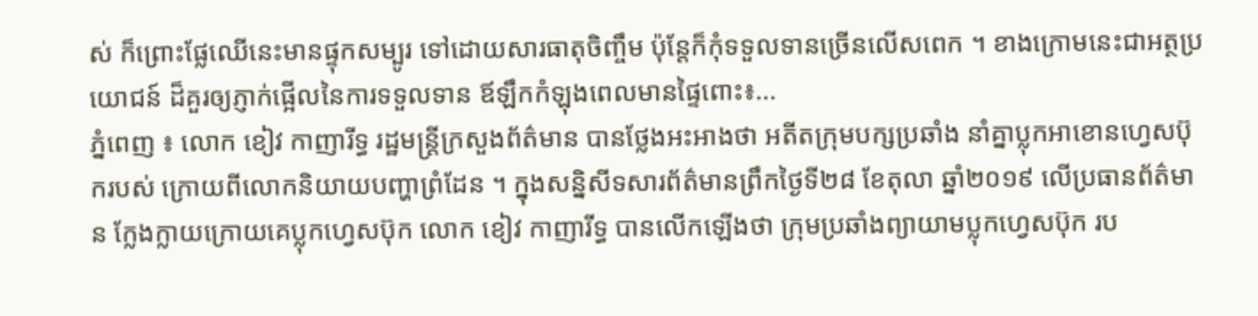ស់ ក៏ព្រោះផ្លែឈើនេះមានផ្ទុកសម្បូរ ទៅដោយសារធាតុចិញ្ចឹម ប៉ុន្តែក៏កុំទទួលទានច្រើនលើសពេក ។ ខាងក្រោមនេះជាអត្ថប្រយោជន៍ ដ៏គួរឲ្យភ្ញាក់ផ្អើលនៃការទទួលទាន ឪឡឹកកំឡុងពេលមានផ្ទៃពោះ៖...
ភ្នំពេញ ៖ លោក ខៀវ កាញារីទ្ធ រដ្ឋមន្ត្រីក្រសួងព័ត៌មាន បានថ្លែងអះអាងថា អតីតក្រុមបក្សប្រឆាំង នាំគ្នាប្លុកអាខោនហ្វេសប៊ុករបស់ ក្រោយពីលោកនិយាយបញ្ហាព្រំដែន ។ ក្នុងសន្និសីទសារព័ត៌មានព្រឹកថ្ងៃទី២៨ ខែតុលា ឆ្នាំ២០១៩ លើប្រធានព័ត៌មាន ក្លែងក្លាយក្រោយគេប្លុកហ្វេសប៊ុក លោក ខៀវ កាញារីទ្ធ បានលើកឡើងថា ក្រុមប្រឆាំងព្យាយាមប្លុកហ្វេសប៊ុក រប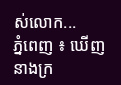ស់លោក...
ភ្នំពេញ ៖ ឃើញនាងក្រ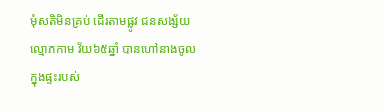មុំសតិមិនគ្រប់ ដើរតាមផ្លូវ ជនសង្ស័យល្មោភកាម វ័យ៦៥ឆ្នាំ បានហៅនាងចូលក្នុងផ្ទះរបស់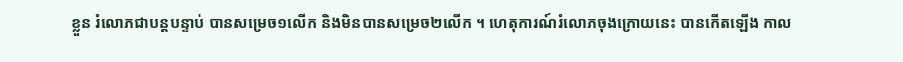ខ្លួន រំលោភជាបន្តបន្ទាប់ បានសម្រេច១លើក និងមិនបានសម្រេច២លើក ។ ហេតុការណ៍រំលោភចុងក្រោយនេះ បានកើតឡើង កាល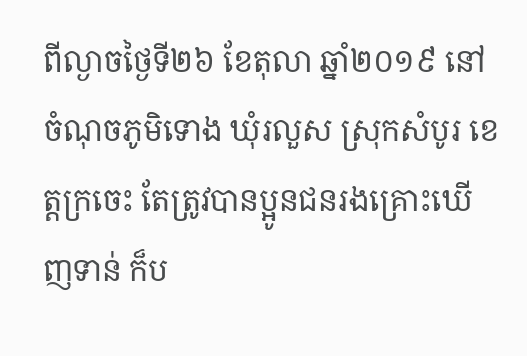ពីល្ងាចថ្ងៃទី២៦ ខែតុលា ឆ្នាំ២០១៩ នៅចំណុចភូមិទោង ឃុំរលួស ស្រុកសំបូរ ខេត្តក្រចេះ តែត្រូវបានប្អូនជនរងគ្រោះឃើញទាន់ ក៏ប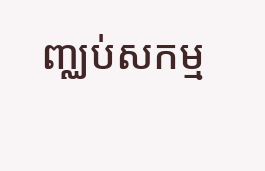ញ្ឈប់សកម្ម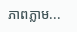ភាពភ្លាម...